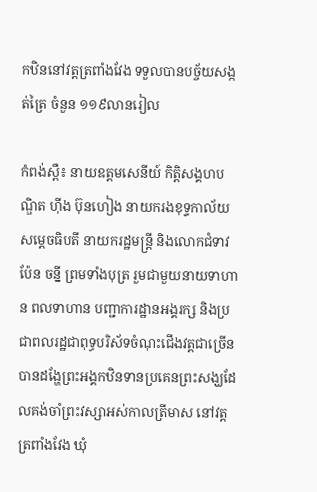កឋិននៅវត្តត្រពាំងវែង ទទួលបានបច្ច័យសង្កត់ត្រៃ ចំនួន ១១៩លានរៀល

កំពង់ស្ពឺ៖ នាយឧត្តមសេនីយ៍ កិត្តិសង្គហបណ្ឌិត ហ៊ីង ប៊ុនហៀង នាយករងខុទ្ទកាល័យសម្តេចធិបតី នាយករដ្ឋមន្ត្រី និងលោកជំទាវ ប៉ែន ចន្នី ព្រមទាំងបុត្រ រួមជាមួយនាយទាហាន ពលទាហាន បញ្ជាការដ្ឋានអង្គរក្ស និងប្រជាពលរដ្ឋជាពុទ្ធបរិស័ទចំណុះជើងវត្តជាច្រើន បានដង្ហែព្រះអង្គកឋិនទានប្រគេនព្រះសង្ឃដែលគង់ចាំព្រះវស្សាអស់កាលត្រីមាស នៅវត្តត្រពាំងវែង ឃុំ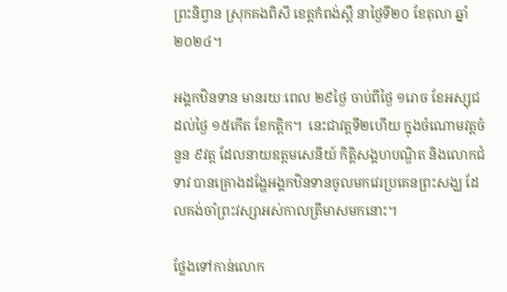ព្រះនិព្វាន ស្រុកគងពិសី ខេត្តកំពង់ស្ពឺ នាថ្ងៃទី២០ ខែតុលា ឆ្នាំ២០២៤។

អង្គកឋិនទាន មានរយៈពេល ២៩ថ្ងៃ ចាប់ពីថ្ងៃ ១រោច ខែអស្សុជ ដល់ថ្ងៃ ១៥កើត ខែកត្តិក។  នេះជាវត្តទី២ហើយ ក្នុងចំណោមវត្តចំនួន ៩វត្ត ដែលនាយឧត្តមសេនីយ៍ កិត្តិសង្គហបណ្ឌិត និងលោកជំទាវ បានគ្រោងដង្ហែអង្គកឋិនទានចូលមកវេរប្រគេនព្រះសង្ឃ ដែលគង់ចាំព្រះវស្សាអស់កាលត្រីមាសមកនោះ។

ថ្លែងទៅកាន់លោក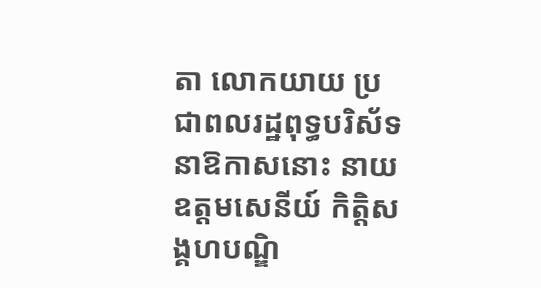តា លោកយាយ ប្រជាពលរដ្ឋពុទ្ធបរិស័ទ នាឱកាសនោះ នាយឧត្តមសេនីយ៍ កិត្តិសង្គហបណ្ឌិ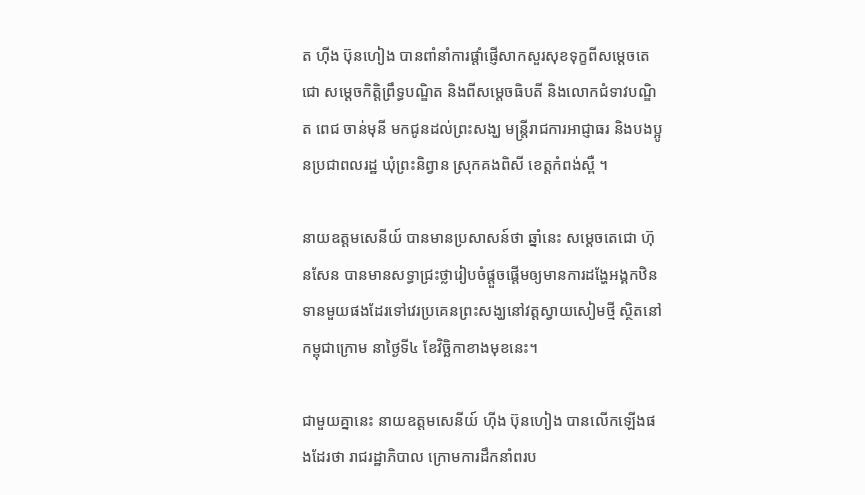ត ហ៊ីង ប៊ុនហៀង បានពាំនាំការផ្តាំផ្ញើសាកសួរសុខទុក្ខពីសម្តេចតេជោ សម្តេចកិត្តិព្រឹទ្ធបណ្ឌិត និងពីសម្តេចធិបតី និងលោកជំទាវបណ្ឌិត ពេជ ចាន់មុនី មកជូនដល់ព្រះសង្ឃ មន្ត្រីរាជការអាជ្ញាធរ និងបងប្អូនប្រជាពលរដ្ឋ ឃុំព្រះនិព្វាន ស្រុកគងពិសី ខេត្តកំពង់ស្ពឺ ។

នាយឧត្តមសេនីយ៍ បានមានប្រសាសន៍ថា ឆ្នាំនេះ សម្តេចតេជោ ហ៊ុនសែន បានមានសទ្ធាជ្រះថ្លារៀបចំផ្តួចផ្តើមឲ្យមានការដង្ហែអង្គកឋិនទានមួយផងដែរទៅវេរប្រគេនព្រះសង្ឃនៅវត្តស្វាយសៀមថ្មី ស្ថិតនៅកម្ពុជាក្រោម នាថ្ងៃទី៤ ខែវិច្ឆិកាខាងមុខនេះ។

ជាមួយគ្នានេះ នាយឧត្តមសេនីយ៍ ហ៊ីង ប៊ុនហៀង បានលើកឡើងផងដែរថា រាជរដ្ឋាភិបាល ក្រោមការដឹកនាំពរប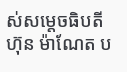ស់សម្តេចធិបតី ហ៊ុន ម៉ាណែត ប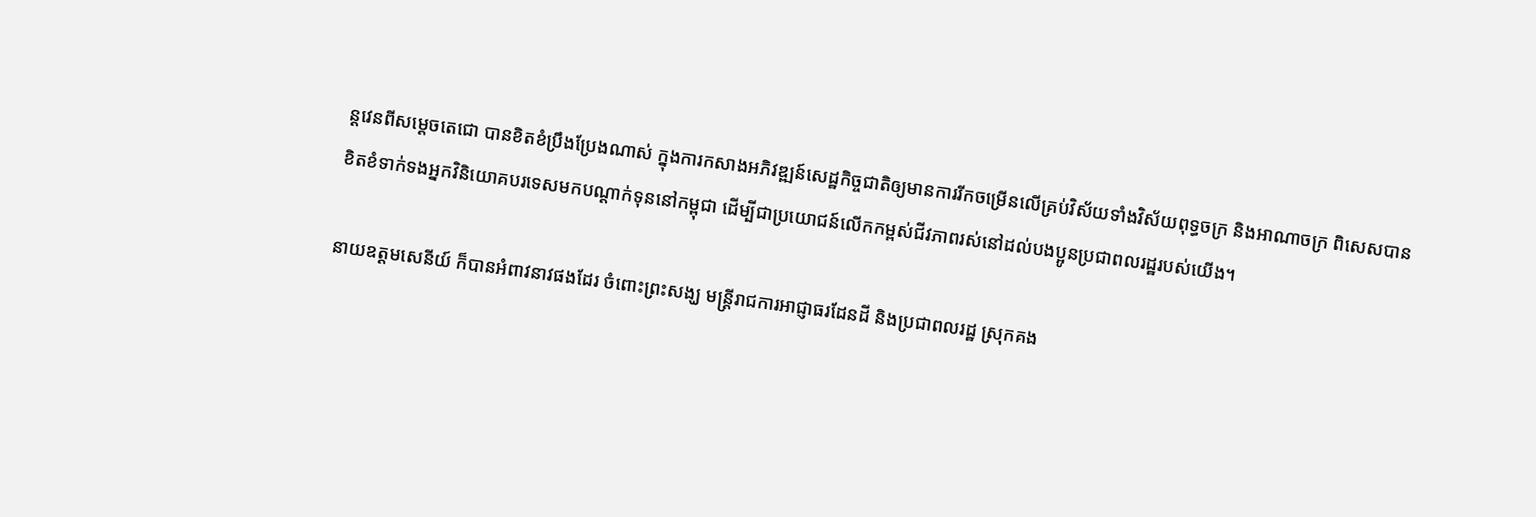ន្តវេនពីសម្តេចតេជោ បានខិតខំប្រឹងប្រែងណាស់ ក្នុងការកសាងអភិវឌ្ឍន៍សេដ្ឋកិច្ចជាតិឲ្យមានការរីកចម្រើនលើគ្រប់វិស័យទាំងវិស័យពុទ្ធចក្រ និងអាណាចក្រ ពិសេសបានខិតខំទាក់ទងអ្នកវិនិយោគបរទេសមកបណ្តាក់ទុននៅកម្ពុជា ដើម្បីជាប្រយោជន៍លើកកម្ពស់ជីវភាពរស់នៅដល់បងប្អូនប្រជាពលរដ្ឋរបស់យើង។

នាយឧត្តមសេនីយ៍ ក៏បានអំពាវនាវផងដែរ ចំពោះព្រះសង្ឃ មន្ត្រីរាជការអាជ្ញាធរដែនដី និងប្រជាពលរដ្ឋ ស្រុកគង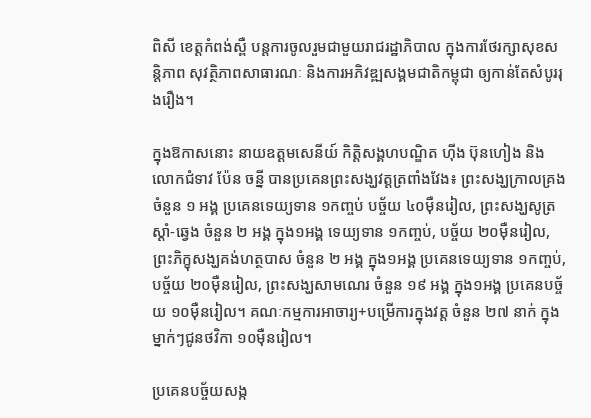ពិសី ខេត្តកំពង់ស្ពឺ បន្តការចូលរួមជាមួយរាជរដ្ឋាភិបាល ក្នុងការថែរក្សាសុខសន្តិភាព សុវត្ថិភាពសាធារណៈ និងការអភិវឌ្ឍសង្គមជាតិកម្ពុជា ឲ្យកាន់តែសំបូររុងរឿង។

ក្នុងឱកាសនោះ នាយឧត្តមសេនីយ៍ កិត្តិសង្គហបណ្ឌិត ហ៊ីង ប៊ុនហៀង និងលោកជំទាវ ប៉ែន ចន្នី បានប្រគេនព្រះសង្ឃវត្តត្រពាំងវែង៖ ព្រះសង្ឃក្រាលគ្រង ចំនួន ១ អង្គ ប្រគេនទេយ្យទាន ១កញ្ចប់ បច្ច័យ ៤០ម៉ឺនរៀល, ព្រះសង្ឃសូត្រស្តាំ-ឆ្វេង ចំនួន ២ អង្គ ក្នុង១អង្គ ទេយ្យទាន ១កញ្ចប់, បច្ច័យ ២០ម៉ឺនរៀល, ព្រះភិក្ខុសង្ឃគង់ហត្ថបាស ចំនួន ២ អង្គ ក្នុង១អង្គ ប្រគេនទេយ្យទាន ១កញ្ចប់, បច្ច័យ ២០ម៉ឺនរៀល, ព្រះសង្ឃសាមណេរ ចំនួន ១៩ អង្គ ក្នុង១អង្គ ប្រគេនបច្ច័យ ១០ម៉ឺនរៀល។ គណៈកម្មការអាចារ្យ+បម្រើការក្នុងវត្ត ចំនួន ២៧ នាក់ ក្នុងម្នាក់ៗជូនថវិកា ១០ម៉ឺនរៀល។

ប្រគេនបច្ច័យសង្ក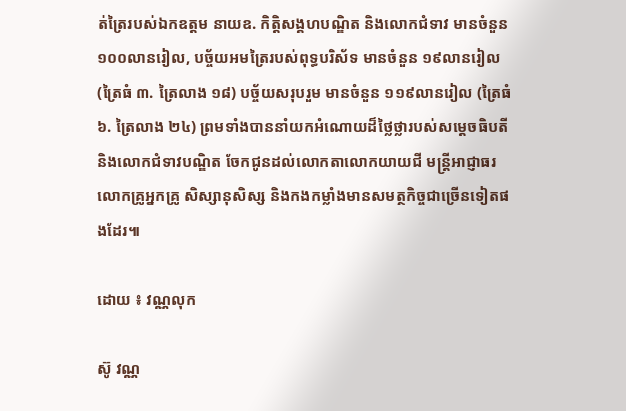ត់ត្រៃរបស់ឯកឧត្តម នាយឧ. កិត្តិសង្គហបណ្ឌិត និងលោកជំទាវ មានចំនួន ១០០លានរៀល, បច្ច័យអមត្រៃរបស់ពុទ្ធបរិស័ទ មានចំនួន ១៩លានរៀល (ត្រៃធំ ៣. ត្រៃលាង ១៨) បច្ច័យសរុបរួម មានចំនួន ១១៩លានរៀល (ត្រៃធំ ៦. ត្រៃលាង ២៤) ព្រមទាំងបាននាំយកអំណោយដ៏ថ្លៃថ្លារបស់សម្តេចធិបតី និងលោកជំទាវបណ្ឌិត ចែកជូនដល់លោកតាលោកយាយជី មន្ត្រីអាជ្ញាធរ លោកគ្រូអ្នកគ្រូ សិស្សានុសិស្ស និងកងកម្លាំងមានសមត្ថកិច្ចជាច្រើនទៀតផងដែរ៕

ដោយ ៖ វណ្ណលុក

ស៊ូ វណ្ណ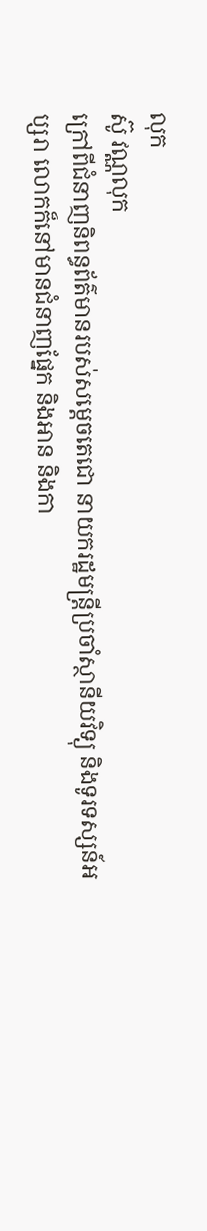លុក
ស៊ូ វណ្ណលុក
ក្រៅពីជំនាញនិពន្ធព័ត៌មានរបស់សម្ដេចតេជោ នាយករដ្ឋមន្ត្រីប្រចាំស្ថានីយវិទ្យុ និងទូរទស្សន៍អប្សរា លោកក៏នៅមានជំនាញផ្នែក និងអាន និងកា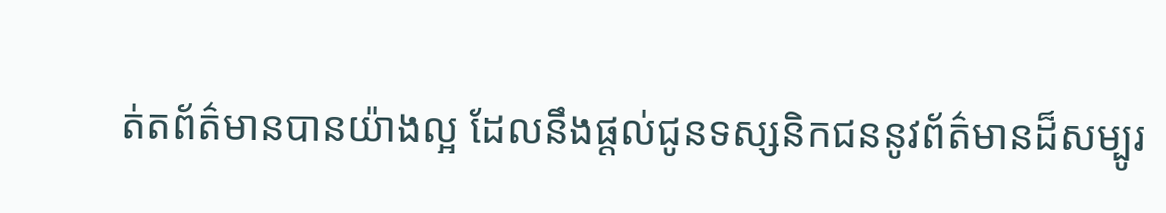ត់តព័ត៌មានបានយ៉ាងល្អ ដែលនឹងផ្ដល់ជូនទស្សនិកជននូវព័ត៌មានដ៏សម្បូរ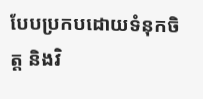បែបប្រកបដោយទំនុកចិត្ត និងវិ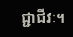ជ្ជាជីវៈ។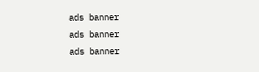ads banner
ads banner
ads banner